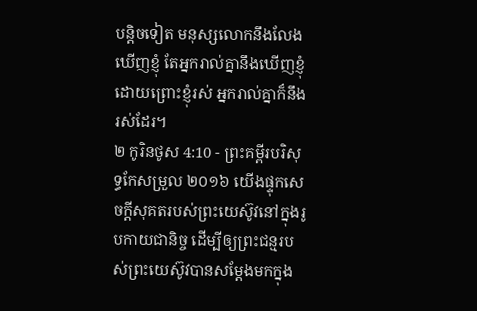បន្តិចទៀត មនុស្សលោកនឹងលែងឃើញខ្ញុំ តែអ្នករាល់គ្នានឹងឃើញខ្ញុំ ដោយព្រោះខ្ញុំរស់ អ្នករាល់គ្នាក៏នឹងរស់ដែរ។
២ កូរិនថូស 4:10 - ព្រះគម្ពីរបរិសុទ្ធកែសម្រួល ២០១៦ យើងផ្ទុកសេចក្តីសុគតរបស់ព្រះយេស៊ូវនៅក្នុងរូបកាយជានិច្ច ដើម្បីឲ្យព្រះជន្មរបស់ព្រះយេស៊ូវបានសម្ដែងមកក្នុង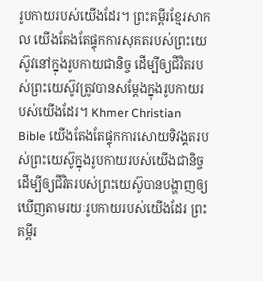រូបកាយរបស់យើងដែរ។ ព្រះគម្ពីរខ្មែរសាកល យើងតែងតែផ្ទុកការសុគតរបស់ព្រះយេស៊ូវនៅក្នុងរូបកាយជានិច្ច ដើម្បីឲ្យជីវិតរបស់ព្រះយេស៊ូវត្រូវបានសម្ដែងក្នុងរូបកាយរបស់យើងដែរ។ Khmer Christian Bible យើងតែងតែផ្ទុកការសោយទិវង្គតរបស់ព្រះយេស៊ូក្នុងរូបកាយរបស់យើងជានិច្ច ដើម្បីឲ្យជីវិតរបស់ព្រះយេស៊ូបានបង្ហាញឲ្យឃើញតាមរយៈរូបកាយរបស់យើងដែរ ព្រះគម្ពីរ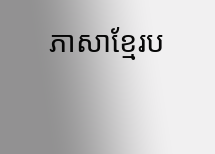ភាសាខ្មែរប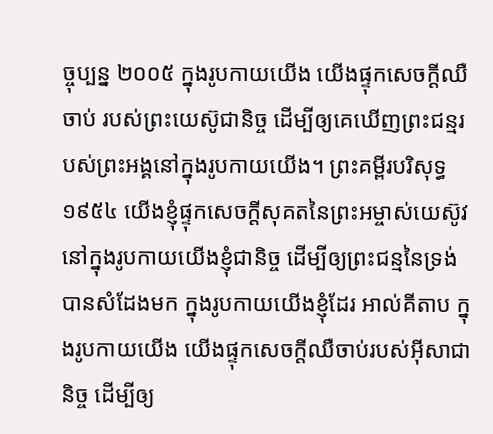ច្ចុប្បន្ន ២០០៥ ក្នុងរូបកាយយើង យើងផ្ទុកសេចក្ដីឈឺចាប់ របស់ព្រះយេស៊ូជានិច្ច ដើម្បីឲ្យគេឃើញព្រះជន្មរបស់ព្រះអង្គនៅក្នុងរូបកាយយើង។ ព្រះគម្ពីរបរិសុទ្ធ ១៩៥៤ យើងខ្ញុំផ្ទុកសេចក្ដីសុគតនៃព្រះអម្ចាស់យេស៊ូវ នៅក្នុងរូបកាយយើងខ្ញុំជានិច្ច ដើម្បីឲ្យព្រះជន្មនៃទ្រង់បានសំដែងមក ក្នុងរូបកាយយើងខ្ញុំដែរ អាល់គីតាប ក្នុងរូបកាយយើង យើងផ្ទុកសេចក្ដីឈឺចាប់របស់អ៊ីសាជានិច្ច ដើម្បីឲ្យ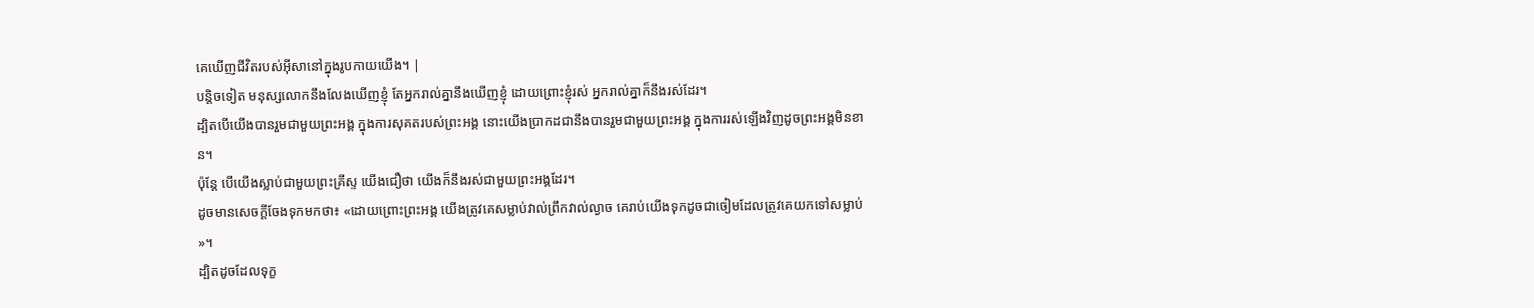គេឃើញជីវិតរបស់អ៊ីសានៅក្នុងរូបកាយយើង។ |
បន្តិចទៀត មនុស្សលោកនឹងលែងឃើញខ្ញុំ តែអ្នករាល់គ្នានឹងឃើញខ្ញុំ ដោយព្រោះខ្ញុំរស់ អ្នករាល់គ្នាក៏នឹងរស់ដែរ។
ដ្បិតបើយើងបានរួមជាមួយព្រះអង្គ ក្នុងការសុគតរបស់ព្រះអង្គ នោះយើងប្រាកដជានឹងបានរួមជាមួយព្រះអង្គ ក្នុងការរស់ឡើងវិញដូចព្រះអង្គមិនខាន។
ប៉ុន្តែ បើយើងស្លាប់ជាមួយព្រះគ្រីស្ទ យើងជឿថា យើងក៏នឹងរស់ជាមួយព្រះអង្គដែរ។
ដូចមានសេចក្តីចែងទុកមកថា៖ «ដោយព្រោះព្រះអង្គ យើងត្រូវគេសម្លាប់វាល់ព្រឹកវាល់ល្ងាច គេរាប់យើងទុកដូចជាចៀមដែលត្រូវគេយកទៅសម្លាប់ »។
ដ្បិតដូចដែលទុក្ខ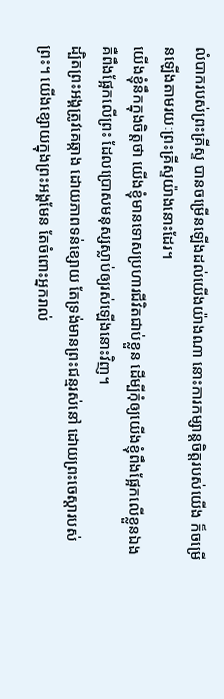លំបាករបស់ព្រះគ្រីស្ទ បានចម្រើនឡើងដល់យើងយ៉ាងណា នោះការកម្សាន្តចិត្តរបស់យើង ក៏ចម្រើនឡើងតាមរយៈព្រះគ្រីស្ទយ៉ាងនោះដែរ។
យើងខ្ញុំនឹកក្នុងចិត្តថា យើងខ្ញុំមានទោសប្រហារជីវិតជាប់ខ្លួន ដើម្បីកុំឲ្យយើងខ្ញុំពឹងផ្អែកលើខ្លួនឯង គឺពឹងផ្អែកលើព្រះ ដែលប្រោសមនុស្សស្លាប់ឲ្យរស់ឡើងនោះវិញ។
ដ្បិតព្រះអង្គត្រូវគេឆ្កាង ដោយភាពទន់ខ្សោយ តែទ្រង់មានព្រះជន្មរស់នៅ ដោយព្រះចេស្តារបស់ព្រះ។ យើងខ្សោយក្នុងព្រះអង្គមែន តែចំពោះអ្នករាល់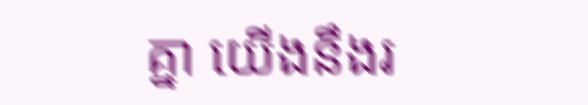គ្នា យើងនឹងរ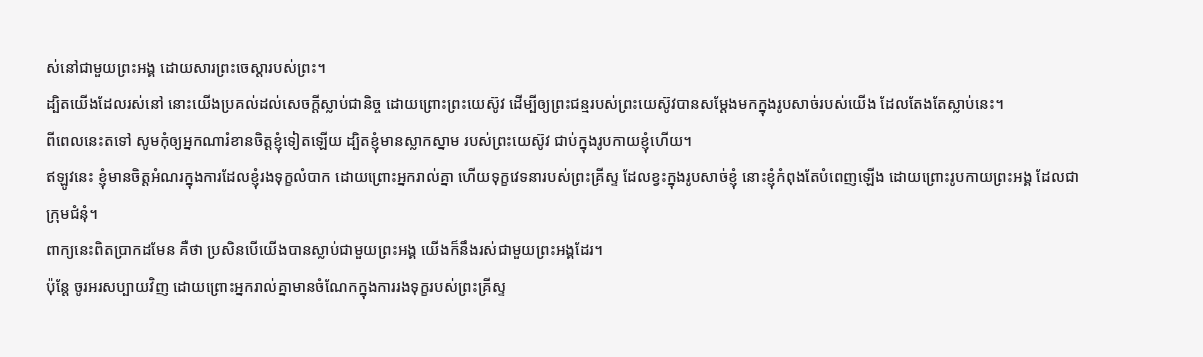ស់នៅជាមួយព្រះអង្គ ដោយសារព្រះចេស្តារបស់ព្រះ។
ដ្បិតយើងដែលរស់នៅ នោះយើងប្រគល់ដល់សេចក្តីស្លាប់ជានិច្ច ដោយព្រោះព្រះយេស៊ូវ ដើម្បីឲ្យព្រះជន្មរបស់ព្រះយេស៊ូវបានសម្ដែងមកក្នុងរូបសាច់របស់យើង ដែលតែងតែស្លាប់នេះ។
ពីពេលនេះតទៅ សូមកុំឲ្យអ្នកណារំខានចិត្តខ្ញុំទៀតឡើយ ដ្បិតខ្ញុំមានស្លាកស្នាម របស់ព្រះយេស៊ូវ ជាប់ក្នុងរូបកាយខ្ញុំហើយ។
ឥឡូវនេះ ខ្ញុំមានចិត្តអំណរក្នុងការដែលខ្ញុំរងទុក្ខលំបាក ដោយព្រោះអ្នករាល់គ្នា ហើយទុក្ខវេទនារបស់ព្រះគ្រីស្ទ ដែលខ្វះក្នុងរូបសាច់ខ្ញុំ នោះខ្ញុំកំពុងតែបំពេញឡើង ដោយព្រោះរូបកាយព្រះអង្គ ដែលជាក្រុមជំនុំ។
ពាក្យនេះពិតប្រាកដមែន គឺថា ប្រសិនបើយើងបានស្លាប់ជាមួយព្រះអង្គ យើងក៏នឹងរស់ជាមួយព្រះអង្គដែរ។
ប៉ុន្តែ ចូរអរសប្បាយវិញ ដោយព្រោះអ្នករាល់គ្នាមានចំណែកក្នុងការរងទុក្ខរបស់ព្រះគ្រីស្ទ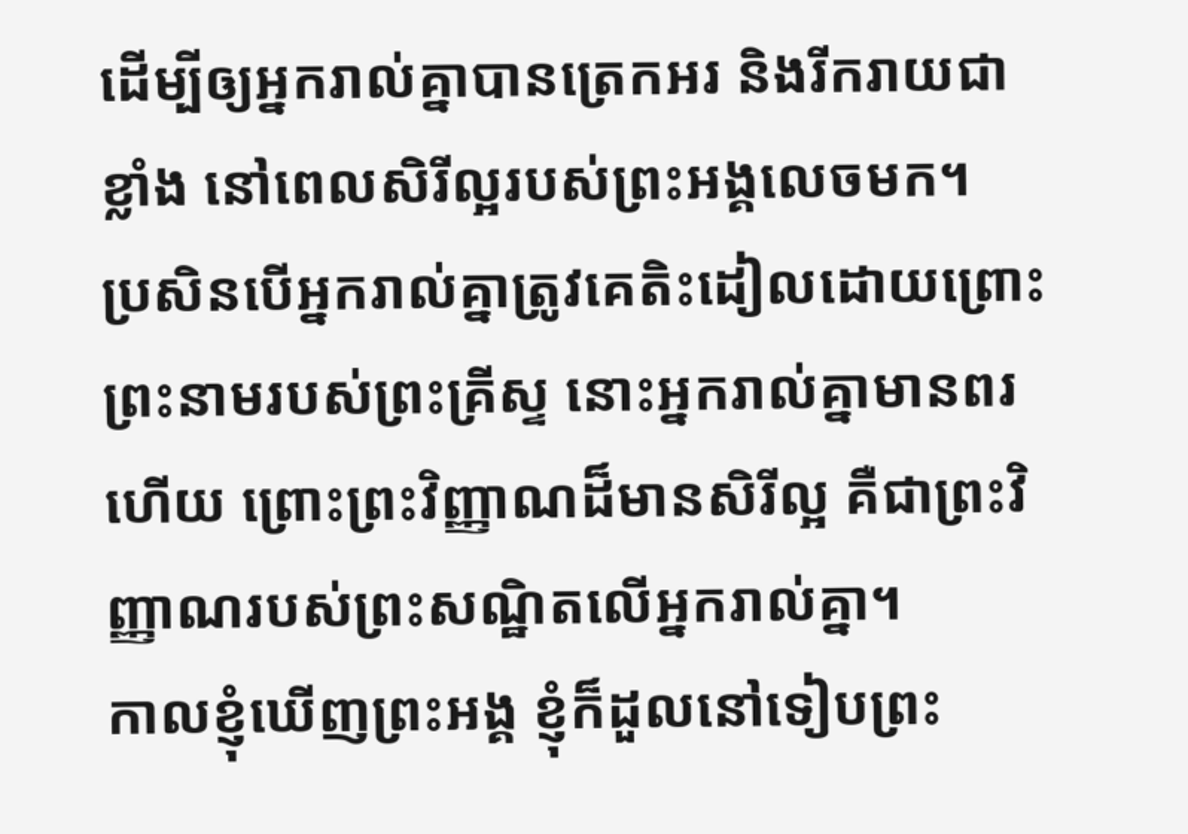ដើម្បីឲ្យអ្នករាល់គ្នាបានត្រេកអរ និងរីករាយជាខ្លាំង នៅពេលសិរីល្អរបស់ព្រះអង្គលេចមក។
ប្រសិនបើអ្នករាល់គ្នាត្រូវគេតិះដៀលដោយព្រោះព្រះនាមរបស់ព្រះគ្រីស្ទ នោះអ្នករាល់គ្នាមានពរហើយ ព្រោះព្រះវិញ្ញាណដ៏មានសិរីល្អ គឺជាព្រះវិញ្ញាណរបស់ព្រះសណ្ឋិតលើអ្នករាល់គ្នា។
កាលខ្ញុំឃើញព្រះអង្គ ខ្ញុំក៏ដួលនៅទៀបព្រះ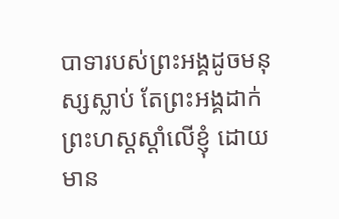បាទារបស់ព្រះអង្គដូចមនុស្សស្លាប់ តែព្រះអង្គដាក់ព្រះហស្តស្តាំលើខ្ញុំ ដោយមាន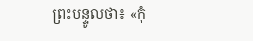ព្រះបន្ទូលថា៖ «កុំ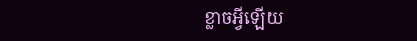ខ្លាចអ្វីឡើយ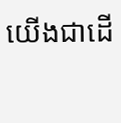យើងជាដើ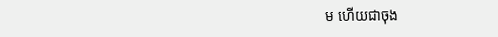ម ហើយជាចុង